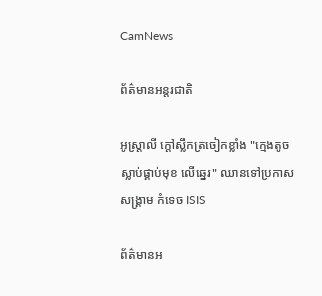CamNews

ព័ត៌មានអន្តរជាតិ

អូស្រ្តាលី ក្តៅស្លឹកត្រចៀកខ្លាំង "ក្មេងតូច ស្លាប់ផ្គាប់មុខ លើឆ្នេរ" ឈានទៅប្រកាស សង្គ្រាម កំទេច ISIS

ព័ត៌មានអ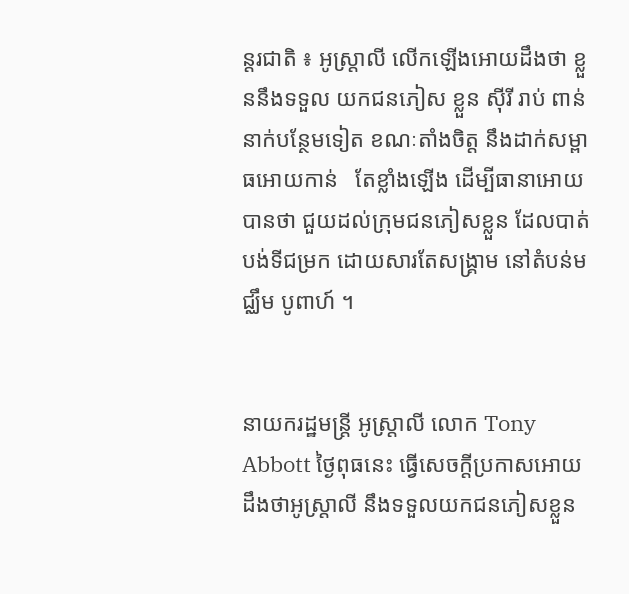ន្តរជាតិ ៖ អូស្រ្តាលី លើកឡើងអោយដឹងថា ខ្លួននឹងទទួល យកជនភៀស ខ្លួន ស៊ីរី រាប់ ពាន់នាក់បន្ថែមទៀត ខណៈតាំងចិត្ត នឹងដាក់សម្ពាធអោយកាន់   តែខ្លាំងឡើង ដើម្បីធានាអោយ បានថា ជួយដល់ក្រុមជនភៀសខ្លួន ដែលបាត់បង់ទីជម្រក ដោយសារតែសង្គ្រាម នៅតំបន់មជ្ឈឹម បូពាហ៍ ។


នាយករដ្ឋមន្រ្តី អូស្រ្តាលី លោក Tony Abbott ថ្ងៃពុធនេះ ធ្វើសេចក្តីប្រកាសអោយដឹងថាអូស្ត្រាលី នឹងទទួលយកជនភៀសខ្លួន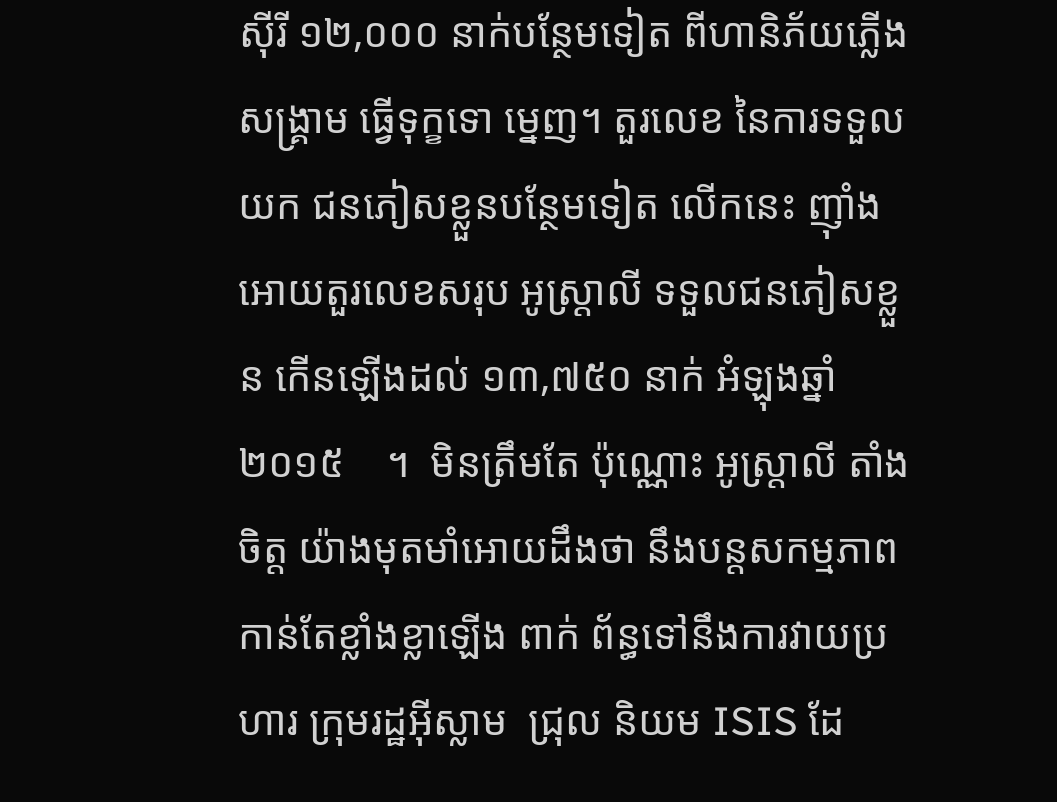ស៊ីរី ១២,០០០ នាក់បន្ថែមទៀត ពីហានិភ័យភ្លើងសង្គ្រាម ធ្វើទុក្ខទោ ម្នេញ។ តួរលេខ នៃការទទួលយក ជនភៀសខ្លួនបន្ថែមទៀត លើកនេះ ញ៉ាំងអោយតួរលេខសរុប អូស្ត្រាលី ទទួលជនភៀសខ្លួន កើនឡើងដល់ ១៣,៧៥០ នាក់ អំឡុងឆ្នាំ ២០១៥    ។  មិនត្រឹមតែ ប៉ុណ្ណោះ អូស្ត្រាលី តាំងចិត្ត យ៉ាងមុតមាំអោយដឹងថា នឹងបន្តសកម្មភាពកាន់តែខ្លាំងខ្លាឡើង ពាក់ ព័ន្ធទៅនឹងការវាយប្រហារ ក្រុមរដ្ឋអ៊ីស្លាម  ជ្រុល និយម ISIS ដែ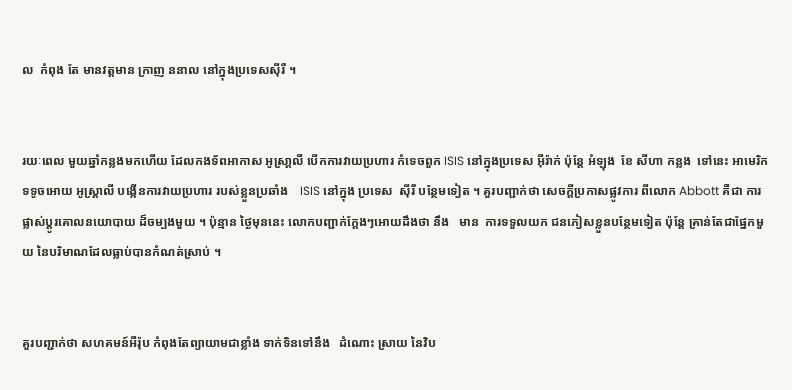ល  កំពុង តែ មានវត្តមាន ក្រាញ ននាល នៅក្នុងប្រទេសស៊ីរី ។


រយៈពេល មួយឆ្នាំកន្លងមកហើយ ដែលកងទ័ពអាកាស អូស្រា្តលី បើកការវាយប្រហារ កំទេចពួក ISIS នៅក្នុងប្រទេស អ៊ីរ៉ាក់ ប៉ុន្តែ អំឡុង  ខែ សីហា កន្លង  ទៅនេះ អាមេរិក ទទូចអោយ អូស្តា្រលី បង្កើនការវាយប្រហារ របស់ខ្លួនប្រឆាំង    ISIS នៅក្នុង ប្រទេស  ស៊ីរី បន្ថែមទៀត ។ គួរបញ្ជាក់ថា សេចក្តីប្រកាសផ្លូវការ ពីលោក Abbott គឺជា ការផ្លាស់ប្តូរគោលនយោបាយ ដ៏ចម្បងមួយ ។ ប៉ុន្មាន ថ្ងៃមុននេះ លោកបញ្ជាក់ក្តែងៗអោយដឹងថា នឹង   មាន  ការទទួលយក ជនភៀសខ្លួនបន្ថែមទៀត ប៉ុន្តែ គ្រាន់តែជាផ្នែកមួយ នៃបរិមាណដែលធ្លាប់បានកំណត់ស្រាប់ ។


គួរបញ្ជាក់ថា សហគមន៍អឺរ៉ុប កំពុងតែព្យាយាមជាខ្លាំង ទាក់ទិនទៅនឹង   ដំណោះ ស្រាយ នៃវិប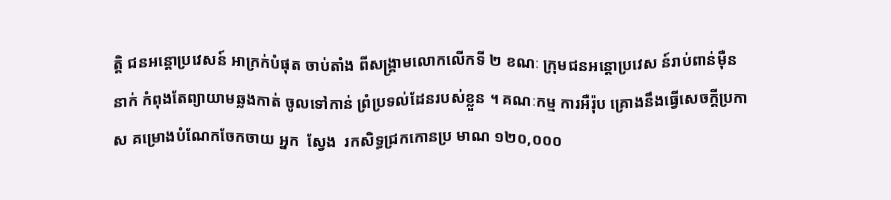ត្តិ ជនអន្តោប្រវេសន៍ អាក្រក់បំផុត ចាប់តាំង ពីសង្គ្រាមលោកលើកទី ២ ខណៈ ក្រុមជនអន្តោប្រវេស ន៍រាប់ពាន់ម៉ឺននាក់ កំពុងតែព្យាយាមឆ្លងកាត់ ចូលទៅកាន់ ព្រំប្រទល់ដែនរបស់ខ្លួន ។ គណៈកម្ម ការអឺរ៉ុប គ្រោងនឹងធ្វើសេចក្តីប្រកាស គម្រោងបំណែកចែកចាយ អ្នក  ស្វែង  រកសិទ្ធជ្រកកោនប្រ មាណ ១២០,០០០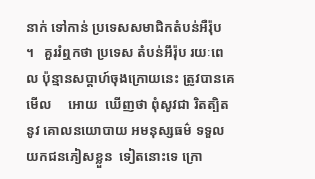នាក់ ទៅកាន់ ប្រទេសសមាជិកតំបន់អឺរ៉ុប   ។   គួររំឮកថា ប្រទេស តំបន់អឹរ៉ុប រយៈពេល ប៉ុន្មានសប្តាហ៍ចុងក្រោយនេះ ត្រូវបានគេមើល     អោយ  ឃើញថា ពុំសូវជា រិតត្បិតនូវ គោលនយោបាយ អមនុស្សធម៌ ទទួលយកជនភៀសខ្លួន  ទៀតនោះទេ ក្រោ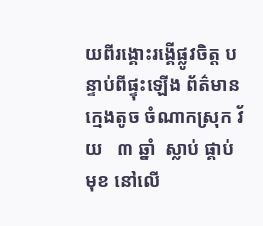យពីរង្គោះរង្គើផ្លូវចិត្ត បន្ទាប់ពីផ្ទុះឡើង ព័ត៌មាន ក្មេងតូច ចំណាកស្រុក វ័យ   ៣ ឆ្នាំ  ស្លាប់ ផ្គាប់មុខ នៅលើ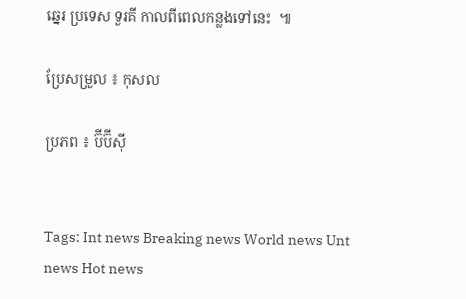ឆ្នេរ ប្រទេស ទួរគី កាលពីពេលកន្លងទៅនេះ  ៕

ប្រែសម្រួល ៖ កុសល

ប្រភព ៖ ប៊ីប៊ីស៊ី


Tags: Int news Breaking news World news Unt news Hot news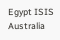Egypt ISIS Australia